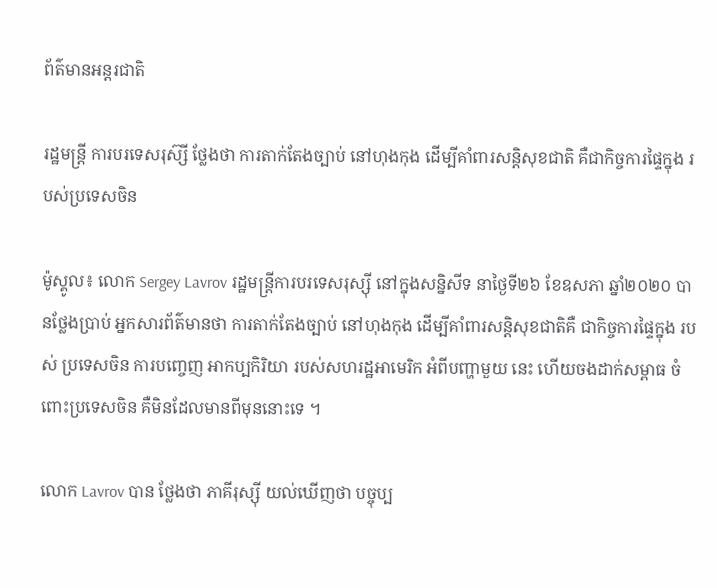ព័ត៌មានអន្តរជាតិ

រដ្ឋមន្រ្តី ការបរទេសរុស៊្សី ថ្លែងថា ការតាក់តែងច្បាប់ នៅហុងកុង ដើម្បីគាំពារសន្តិសុខជាតិ គឺជាកិច្ចការផ្ទៃក្នុង របស់ប្រទេសចិន

ម៉ូស្គូល៖ លោក Sergey Lavrov រដ្ឋមន្រ្តីការបរទេសរុស្ស៊ី នៅក្នុងសន្និសីទ នាថ្ងៃទី២៦ ខែឧសភា ឆ្នាំ២០២០ បានថ្លែងប្រាប់ អ្នកសារព័ត៌មានថា ការតាក់តែងច្បាប់ នៅហុងកុង ដើម្បីគាំពារសន្តិសុខជាតិគឺ ជាកិច្ចការផ្ទៃក្នុង របស់ ប្រទេសចិន ការបញ្ចេញ អាកប្បកិរិយា របស់សហរដ្ឋអាមេរិក អំពីបញ្ហាមួយ នេះ ហើយចងដាក់សម្ពាធ ចំពោះប្រទេសចិន គឺមិនដែលមានពីមុននោះទេ ។

លោក Lavrov បាន ថ្លែងថា ភាគីរុស្ស៊ី យល់ឃើញថា បច្ចុប្ប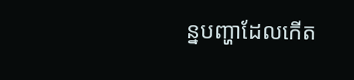ន្នបញ្ហាដែលកើត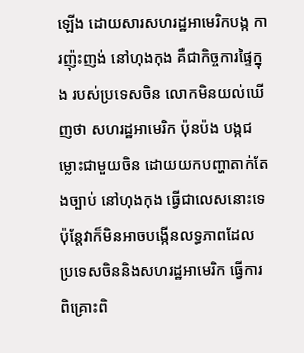ឡើង ដោយសារសហរដ្ឋអាមេរិកបង្ក ការញ៉ុះញង់ នៅហុងកុង គឺជាកិច្ចការផ្ទៃក្នុង របស់ប្រទេសចិន លោកមិនយល់ឃើញថា សហរដ្ឋអាមេរិក ប៉ុនប៉ង បង្កជម្លោះជាមួយចិន ដោយយកបញ្ហាតាក់តែងច្បាប់ នៅហុងកុង ធ្វើជាលេសនោះទេ ប៉ុន្តែវាក៏មិនអាចបង្កើនលទ្ធភាពដែល ប្រទេសចិននិងសហរដ្ឋអាមេរិក ធ្វើការពិគ្រោះពិ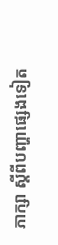ភាក្សា ស្តីពីបញ្ហាផ្សេងទៀត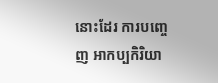នោះដែរ ការបញ្ចេញ អាកប្បកិរិយា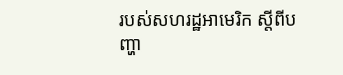របស់សហរដ្ឋអាមេរិក ស្តីពីបញ្ហា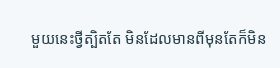មួយនេះថ្វីត្បិតតែ មិនដែលមានពីមុនតែក៏មិន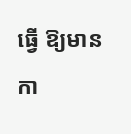ធ្វើ ឱ្យមានកា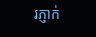រភ្ញាក់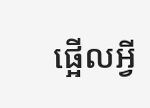ផ្អើលអ្វី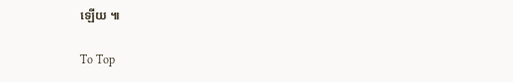ឡើយ ៕

To Top